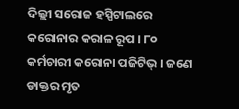ଦିଲ୍ଲୀ ସରୋଜ ହସ୍ପିଟାଲରେ କରୋନାର କରାଳ ରୂପ । ୮୦ କର୍ମଚାରୀ କରୋନା ପଜିଟିଭ୍ । ଜଣେ ଡାକ୍ତର ମୃତ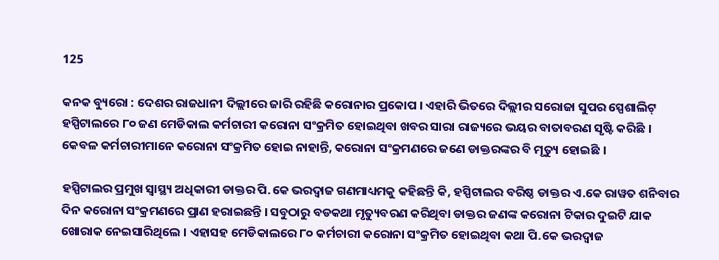125

କନକ ବ୍ୟୁରୋ : ଦେଶର ରାଜଧାନୀ ଦିଲ୍ଲୀରେ ଜାରି ରହିଛି କରୋନାର ପ୍ରକୋପ । ଏହାରି ଭିତରେ ଦିଲ୍ଲୀର ସରୋଜା ସୁପର ସ୍ପେଶାଲିଟ୍ ହସ୍ପିଟାଲରେ ୮୦ ଜଣ ମେଡିକାଲ କର୍ମଚାରୀ କରୋନା ସଂକ୍ରମିତ ହୋଇଥିବା ଖବର ସାରା ରାଜ୍ୟରେ ଭୟର ବାତାବରଣ ସୃଷ୍ଟି କରିଛି । କେବଳ କର୍ମଚାରୀମାନେ କରୋନା ସଂକ୍ରମିତ ହୋଇ ନାହାନ୍ତି, କରୋନା ସଂକ୍ରମଣରେ ଜଣେ ଡାକ୍ତରଙ୍କର ବି ମୃତ୍ୟୁ ହୋଇଛି ।

ହସ୍ପିଟାଲର ପ୍ରମୁଖ ସ୍ୱାସ୍ଥ୍ୟ ଅଧିକାରୀ ଡାକ୍ତର ପି.କେ ଭରଦ୍ୱାଜ ଗଣମାଧ୍ୟମକୁ କହିଛନ୍ତି କି, ହସ୍ପିଟାଲର ବରିଷ୍ଠ ଡାକ୍ତର ଏ.କେ ରାୱତ ଶନିବାର ଦିନ କରୋନା ସଂକ୍ରମଣରେ ପ୍ରାଣ ହରାଇଛନ୍ତି । ସବୁଠାରୁ ବଡକଥା ମୃତ୍ୟୁବରଣ କରିଥିବା ଡାକ୍ତର ଜଣଙ୍କ କରୋନା ଟିକାର ଦୁଇଟି ଯାକ ଖୋରାକ ନେଇସାରିଥିଲେ । ଏହାସହ ମେଡିକାଲରେ ୮୦ କର୍ମଚାରୀ କରୋନା ସଂକ୍ରମିତ ହୋଇଥିବା କଥା ପି.କେ ଭରଦ୍ୱାଜ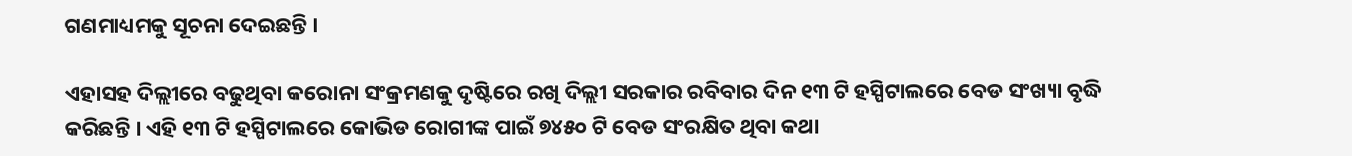ଗଣମାଧ୍ୟମକୁ ସୂଚନା ଦେଇଛନ୍ତି ।

ଏହାସହ ଦିଲ୍ଲୀରେ ବଢୁଥିବା କରୋନା ସଂକ୍ରମଣକୁ ଦୃଷ୍ଟିରେ ରଖି ଦିଲ୍ଲୀ ସରକାର ରବିବାର ଦିନ ୧୩ ଟି ହସ୍ପିଟାଲରେ ବେଡ ସଂଖ୍ୟା ବୃଦ୍ଧି କରିଛନ୍ତି । ଏହି ୧୩ ଟି ହସ୍ପିଟାଲରେ କୋଭିଡ ରୋଗୀଙ୍କ ପାଇଁ ୭୪୫୦ ଟି ବେଡ ସଂରକ୍ଷିତ ଥିବା କଥା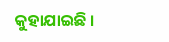କୁହାଯାଇଛି ।